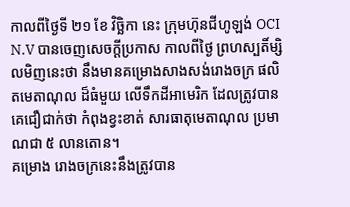កាលពីថ្ងៃទី ២១ ខែ វិច្ឆិកា នេះ ក្រុមហ៊ុនជីហូឡង់ OCI N.V បានចេញសេចក្តីប្រកាស កាលពីថ្ងៃ ព្រហស្បតិ៍ម្សិលមិញនេះថា នឹងមានគម្រោងសាងសង់រោងចក្រ ផលិតមេតាណុល ដ៏ធំមួយ លើទឹកដីអាមេរិក ដែលត្រូវបានគេជឿជាក់ថា កំពុងខ្វះខាត់ សារធាតុមេតាណុល ប្រមាណជា ៥ លានតោន។
គម្រោង រោងចក្រនេះនឹងត្រូវបាន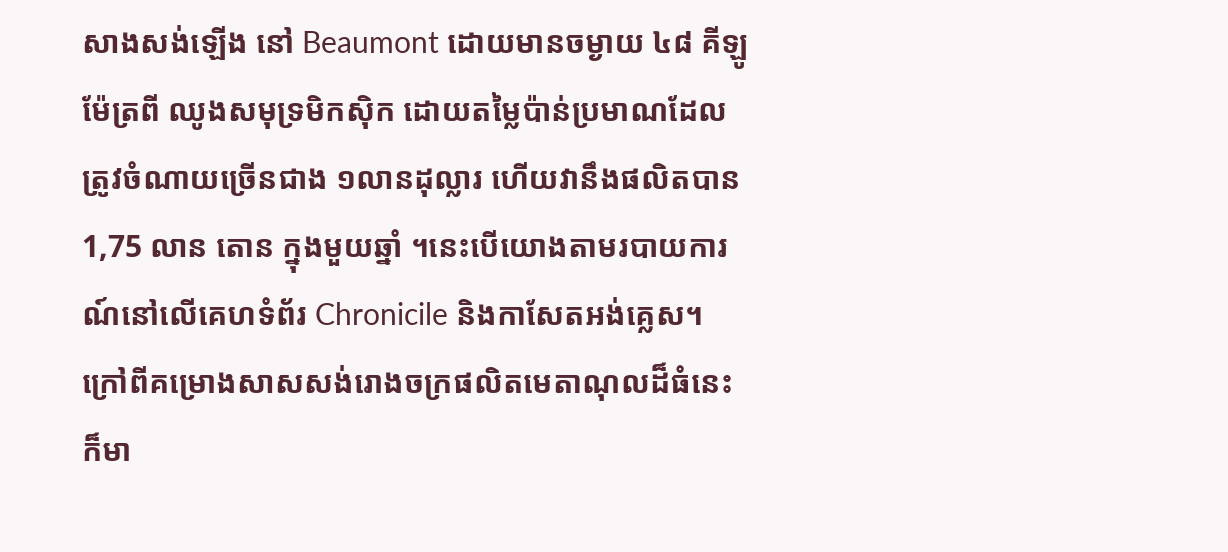សាងសង់ឡើង នៅ Beaumont ដោយមានចម្ងាយ ៤៨ គីឡូម៉ែត្រពី ឈូងសមុទ្រមិកស៊ិក ដោយតម្លៃប៉ាន់ប្រមាណដែលត្រូវចំណាយច្រើនជាង ១លានដុល្លារ ហើយវានឹងផលិតបាន 1,75 លាន តោន ក្នុងមួយឆ្នាំ ។នេះបើយោងតាមរបាយការណ៍នៅលើគេហទំព័រ Chronicile និងកាសែតអង់គ្លេស។
ក្រៅពីគម្រោងសាសសង់រោងចក្រផលិតមេតាណុលដ៏ធំនេះ ក៏មា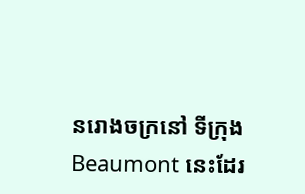នរោងចក្រនៅ ទីក្រុង Beaumont នេះដែរ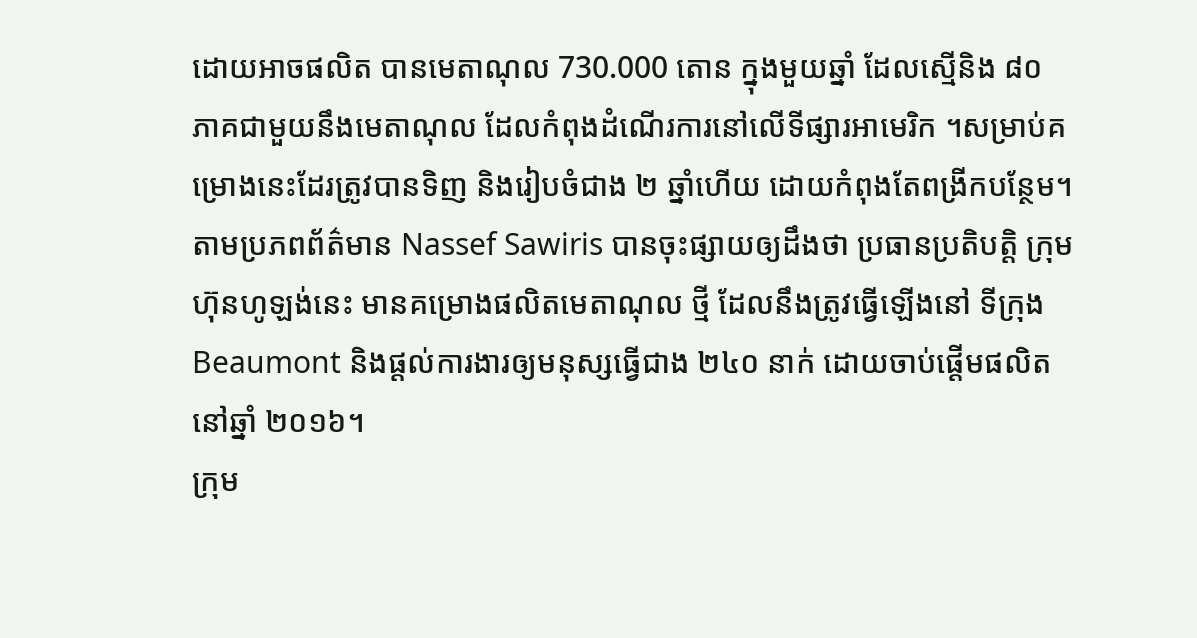ដោយអាចផលិត បានមេតាណុល 730.000 តោន ក្នុងមួយឆ្នាំ ដែលស្មើនិង ៨០ ភាគជាមួយនឹងមេតាណុល ដែលកំពុងដំណើរការនៅលើទីផ្សារអាមេរិក ។សម្រាប់គម្រោងនេះដែរត្រូវបានទិញ និងរៀបចំជាង ២ ឆ្នាំហើយ ដោយកំពុងតែពង្រីកបន្ថែម។
តាមប្រភពព័ត៌មាន Nassef Sawiris បានចុះផ្សាយឲ្យដឹងថា ប្រធានប្រតិបត្តិ ក្រុមហ៊ុនហូឡង់នេះ មានគម្រោងផលិតមេតាណុល ថ្មី ដែលនឹងត្រូវធ្វើឡើងនៅ ទីក្រុងBeaumont និងផ្តល់ការងារឲ្យមនុស្សធ្វើជាង ២៤០ នាក់ ដោយចាប់ផ្តើមផលិតនៅឆ្នាំ ២០១៦។
ក្រុម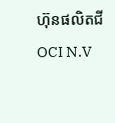ហ៊ុនផលិតជី OCI N.V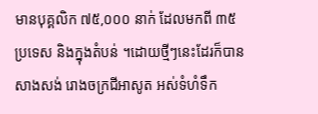មានបុគ្គលិក ៧៥,០០០ នាក់ ដែលមកពី ៣៥ ប្រទេស និងក្នុងតំបន់ ។ដោយថ្មីៗនេះដែរក៏បានសាងសង់ រោងចក្រជីអាសូត អស់ទំហំទឹក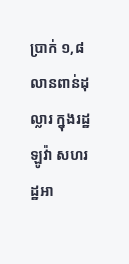ប្រាក់ ១,៨ លានពាន់ដុល្លារ ក្នុងរដ្ឋ ឡូវ៉ា សហរដ្ឋអា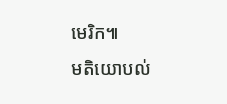មេរិក៕
មតិយោបល់